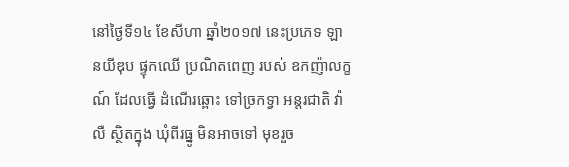នៅថ្ងៃទី១៤ ខែសីហា ឆ្នាំ២០១៧ នេះប្រភេទ ឡានយីឌុប ផ្ទុកឈើ ប្រណិតពេញ របស់ ឧកញ៉ាលក្ខណ៍ ដែលធ្វើ ដំណើរឆ្ពោះ ទៅច្រកទ្វា អន្តរជាតិ វ៉ាលឺ ស្ថិតក្នុង ឃុំពីរធ្នូ មិនអាចទៅ មុខរួច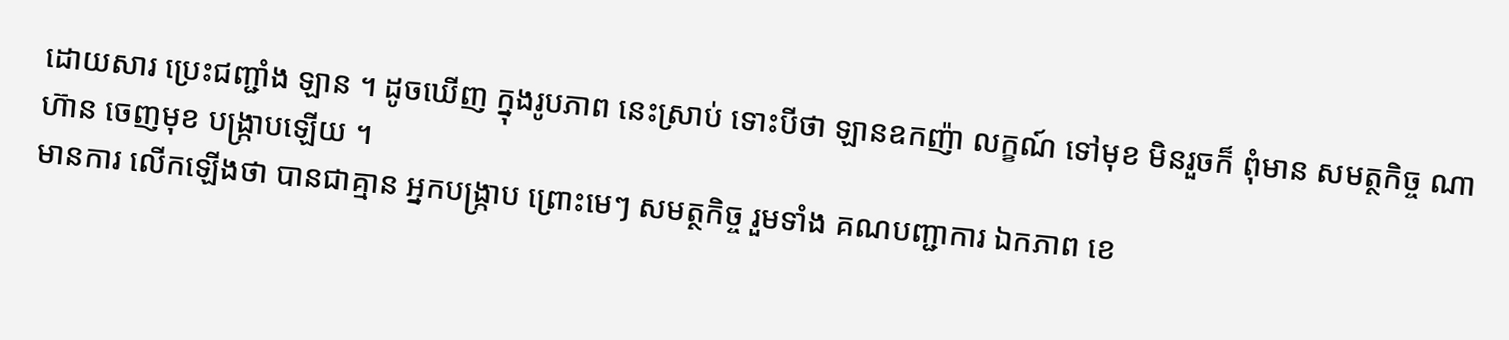ដោយសារ ប្រេះជញ្ជាំង ឡាន ។ ដូចឃើញ ក្នុងរូបភាព នេះស្រាប់ ទោះបីថា ឡានឧកញ៉ា លក្ខណ៍ ទៅមុខ មិនរួចក៏ ពុំមាន សមត្ថកិច្ច ណាហ៊ាន ចេញមុខ បង្ក្រាបឡើយ ។
មានការ លើកឡើងថា បានជាគ្មាន អ្នកបង្ក្រាប ព្រោះមេៗ សមត្ថកិច្ច រួមទាំង គណបញ្ជាការ ឯកភាព ខេ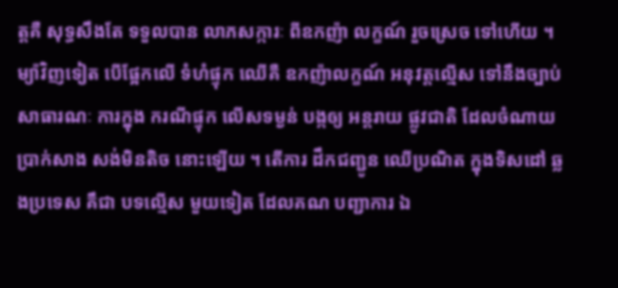ត្តគឺ សុទ្ធសឹងតែ ទទួលបាន លាភសក្ការៈ ពីឧកញ៉ា លក្ខណ៍ រួចស្រេច ទៅហើយ ។ ម្យ៉ាវិញទៀត បើផ្អែកលើ ទំហំផ្ទុក ឈើគឺ ឧកញ៉ាលក្ខណ៍ អនុវត្តល្មើស ទៅនឹងច្បាប់ សាធារណៈ ការក្នុង ករណីផ្ទុក លើសទម្ងន់ បង្កឲ្យ អន្តរាយ ផ្លូវជាតិ ដែលចំណាយ ប្រាក់សាង សង់មិនតិច នោះឡើយ ។ តើការ ដឹកជញ្ជូន ឈើប្រណិត ក្នុងទិសដៅ ឆ្លងប្រទេស គឹជា បទល្មើស មួយទៀត ដែលគណ បញ្ជាការ ឯ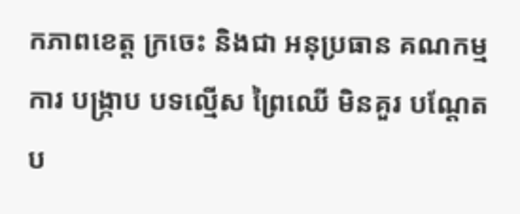កភាពខេត្ត ក្រចេះ និងជា អនុប្រធាន គណកម្មការ បង្ក្រាប បទល្មើស ព្រៃឈើ មិនគួរ បណ្ដែត ប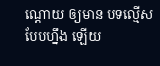ណ្ដោយ ឲ្យមាន បទល្មើស បែបហ្នឹង ឡើយ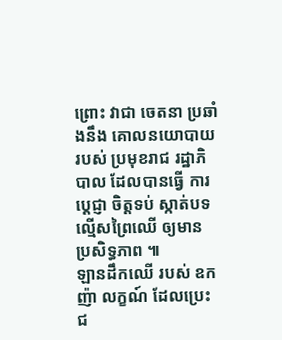ព្រោះ វាជា ចេតនា ប្រឆាំងនឹង គោលនយោបាយ របស់ ប្រមុខរាជ រដ្ឋាភិបាល ដែលបានធ្វើ ការប្ដេជ្ញា ចិត្តទប់ ស្កាត់បទ ល្មើសព្រៃឈើ ឲ្យមាន ប្រសិទ្ធភាព ៕
ឡានដឹកឈើ របស់ ឧកញ៉ា លក្ខណ៍ ដែលប្រេះ ជ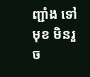ញ្ជាំង ទៅមុខ មិនរួច